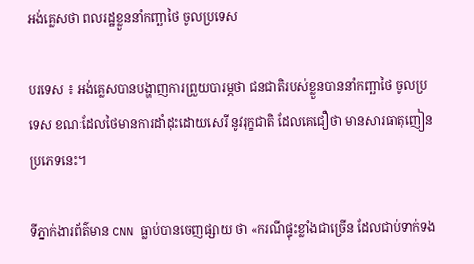អង់គ្លេសថា ពលរដ្ឋខ្លួននាំកញ្ឆាថៃ ចូលប្រទេស

បរទេស ៖ អង់គ្លេសបានបង្ហាញការព្រួយបារម្ភថា ជនជាតិរបស់ខ្លួនបាននាំកញ្ឆាថៃ ចូលប្រទេស ខណៈដែលថៃមានការដាំដុះដោយសេរី នូវរុក្ខជាតិ ដែលគេជឿថា មានសារធាតុញៀន ប្រភេទនេះ។

ទីភ្នាក់ងារព័ត៌មាន CNN ធ្លាប់បានចេញផ្សាយ ថា «ករណីផ្ទុះខ្លាំងជាច្រើន ដែលជាប់ទាក់ទង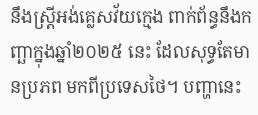នឹងស្ត្រីអង់គ្លេសវ័យក្មេង ពាក់ព័ន្ធនឹងកញ្ឆាក្នុងឆ្នាំ២០២៥ នេះ ដែលសុទ្ធតែមានប្រភព មកពីប្រទេសថៃ។ បញ្ហានេះ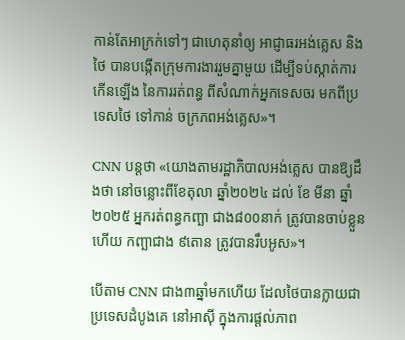កាន់តែអាក្រក់ទៅៗ ជាហេតុនាំឲ្យ អាជ្ញាធរអង់គ្លេស និង ថៃ បានបង្កើតក្រុមការងាររួមគ្នាមួយ ដើម្បីទប់ស្កាត់ការកើនឡើង នៃការរត់ពន្ធ ពីសំណាក់អ្នកទេសចរ មកពីប្រទេសថៃ ទៅកាន់ ចក្រភពអង់គ្លេស»។

CNN បន្តថា «យោងតាមរដ្ឋាភិបាលអង់គ្លេស បានឱ្យដឹងថា នៅចន្លោះពីខែតុលា ឆ្នាំ២០២៤ ដល់ ខែ មីនា ឆ្នាំ២០២៥ អ្នករត់ពន្ធកញ្ឆា ជាង៨០០នាក់ ត្រូវបានចាប់ខ្លួន ហើយ កញ្ឆាជាង ៩តោន ត្រូវបានរឹបអូស»។

បើតាម CNN ជាង៣ឆ្នាំមកហើយ ដែលថៃបានក្លាយជាប្រទេសដំបូងគេ នៅអាស៊ី ក្នុងការផ្តល់ភាព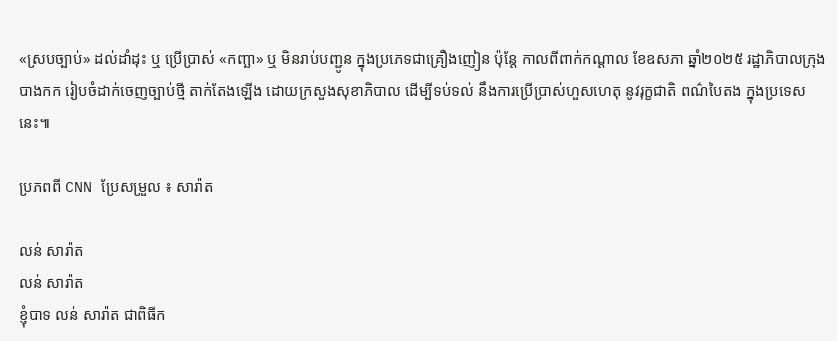«ស្របច្បាប់» ដល់ដាំដុះ ឬ ប្រើប្រាស់ «កញ្ឆា» ឬ មិនរាប់បញ្ជូន ក្នុងប្រភេទជាគ្រឿងញៀន ប៉ុន្តែ កាលពីពាក់កណ្តាល ខែឧសភា ឆ្នាំ២០២៥ រដ្ឋាភិបាលក្រុងបាងកក រៀបចំដាក់ចេញច្បាប់ថ្មី តាក់តែងឡើង ដោយក្រសួងសុខាភិបាល ដើម្បីទប់ទល់ នឹងការប្រើប្រាស់ហួសហេតុ នូវរុក្ខជាតិ ពណ៌បៃតង ក្នុងប្រទេសនេះ៕

ប្រភពពី CNN ប្រែសម្រួល ៖ សារ៉ាត

លន់ សារ៉ាត
លន់ សារ៉ាត
ខ្ញុំបាទ លន់ សារ៉ាត ជាពិធីក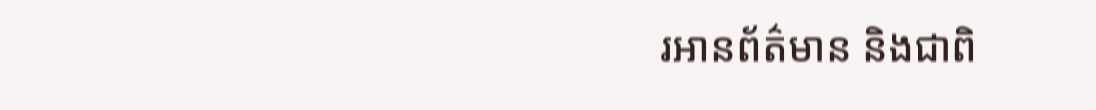រអានព័ត៌មាន និងជាពិ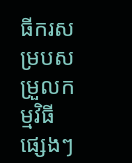ធីករសម្របសម្រួលកម្មវិធីផ្សេងៗ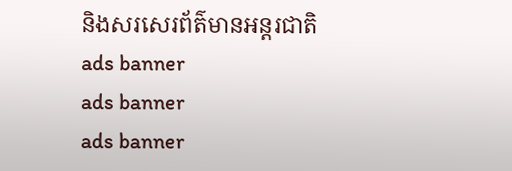និងសរសេរព័ត៌មានអន្តរជាតិ
ads banner
ads banner
ads banner